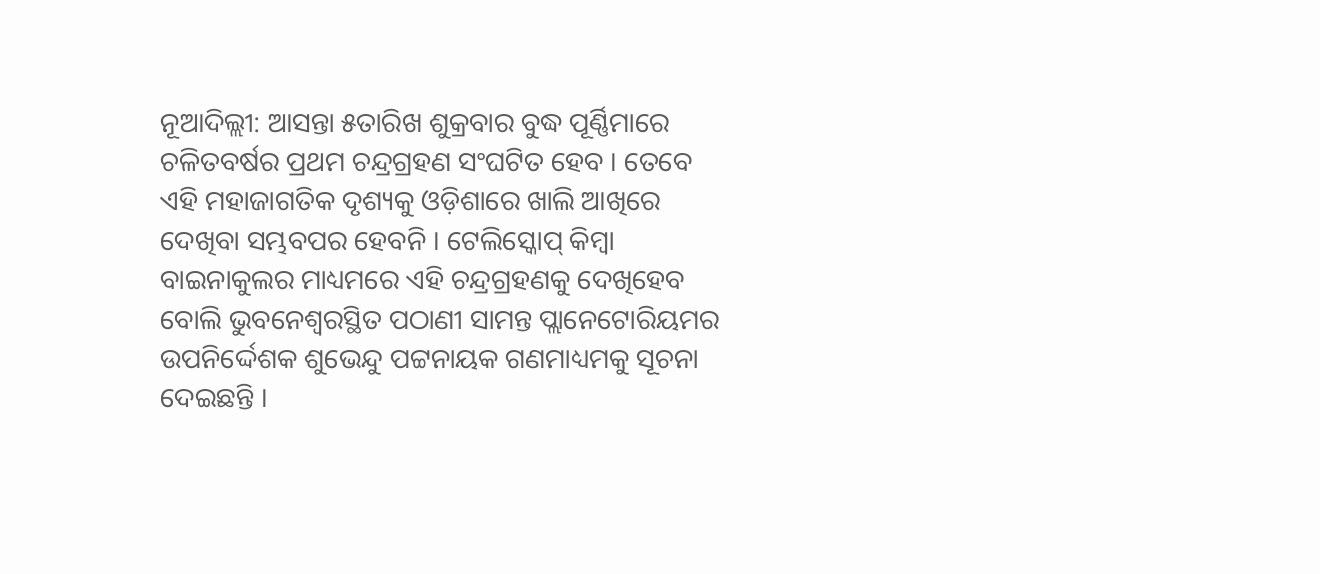ନୂଆଦିଲ୍ଲୀ: ଆସନ୍ତା ୫ତାରିଖ ଶୁକ୍ରବାର ବୁଦ୍ଧ ପୂର୍ଣ୍ଣିମାରେ ଚଳିତବର୍ଷର ପ୍ରଥମ ଚନ୍ଦ୍ରଗ୍ରହଣ ସଂଘଟିତ ହେବ । ତେବେ ଏହି ମହାଜାଗତିକ ଦୃଶ୍ୟକୁ ଓଡ଼ିଶାରେ ଖାଲି ଆଖିରେ ଦେଖିବା ସମ୍ଭବପର ହେବନି । ଟେଲିସ୍କୋପ୍ କିମ୍ବା ବାଇନାକୁଲର ମାଧ୍ୟମରେ ଏହି ଚନ୍ଦ୍ରଗ୍ରହଣକୁ ଦେଖିହେବ ବୋଲି ଭୁବନେଶ୍ୱରସ୍ଥିତ ପଠାଣୀ ସାମନ୍ତ ପ୍ଲାନେଟୋରିୟମର ଉପନିର୍ଦ୍ଦେଶକ ଶୁଭେନ୍ଦୁ ପଟ୍ଟନାୟକ ଗଣମାଧ୍ୟମକୁ ସୂଚନା ଦେଇଛନ୍ତି ।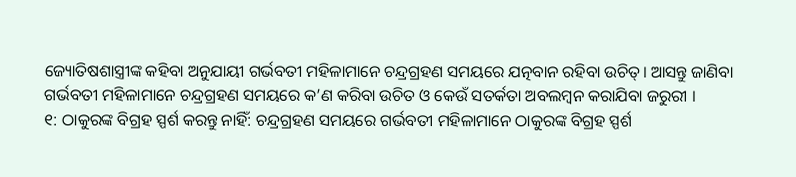ଜ୍ୟୋତିଷଶାସ୍ତ୍ରୀଙ୍କ କହିବା ଅନୁଯାୟୀ ଗର୍ଭବତୀ ମହିଳାମାନେ ଚନ୍ଦ୍ରଗ୍ରହଣ ସମୟରେ ଯତ୍ନବାନ ରହିବା ଉଚିତ୍। ଆସନ୍ତୁ ଜାଣିବା ଗର୍ଭବତୀ ମହିଳାମାନେ ଚନ୍ଦ୍ରଗ୍ରହଣ ସମୟରେ କ’ଣ କରିବା ଉଚିତ ଓ କେଉଁ ସତର୍କତା ଅବଲମ୍ବନ କରାଯିବା ଜରୁରୀ ।
୧: ଠାକୁରଙ୍କ ବିଗ୍ରହ ସ୍ପର୍ଶ କରନ୍ତୁ ନାହିଁ: ଚନ୍ଦ୍ରଗ୍ରହଣ ସମୟରେ ଗର୍ଭବତୀ ମହିଳାମାନେ ଠାକୁରଙ୍କ ବିଗ୍ରହ ସ୍ପର୍ଶ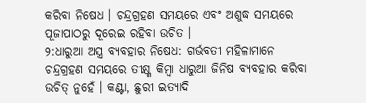କରିବା ନିଷେଧ । ଚନ୍ଦ୍ରଗ୍ରହଣ ସମୟରେ ଏବଂ ଅଶୁଦ୍ଧ ସମୟରେ ପୂଜାପାଠରୁ ଦୂରେଇ ରହିବା ଉଚିତ ।
୨:ଧାରୁଆ ଅସ୍ତ୍ର ବ୍ୟବହାର ନିଷେଧ: ଗର୍ଭବତୀ ମହିଳାମାନେ ଚନ୍ଦ୍ରଗ୍ରହଣ ସମୟରେ ତୀକ୍ଷ୍ଣ କିମ୍ବା ଧାରୁଆ ଜିନିଷ ବ୍ୟବହାର କରିବା ଉଚିତ୍ ନୁହେଁ । କଣ୍ଟା, ଛୁରୀ ଇତ୍ୟାଦି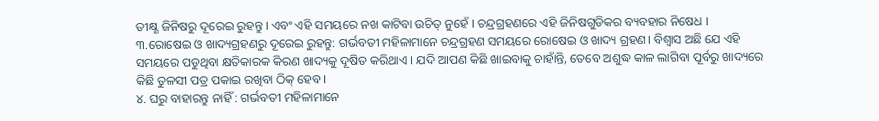ତୀକ୍ଷ୍ଣ ଜିନିଷରୁ ଦୂରେଇ ରୁହନ୍ତୁ । ଏବଂ ଏହି ସମୟରେ ନଖ କାଟିବା ଉଚିତ୍ ନୁହେଁ । ଚନ୍ଦ୍ରଗ୍ରହଣରେ ଏହି ଜିନିଷଗୁଡିକର ବ୍ୟବହାର ନିଷେଧ ।
୩.ରୋଷେଇ ଓ ଖାଦ୍ୟଗ୍ରହଣରୁ ଦୂରେଇ ରୁହନ୍ତୁ: ଗର୍ଭବତୀ ମହିଳାମାନେ ଚନ୍ଦ୍ରଗ୍ରହଣ ସମୟରେ ରୋଷେଇ ଓ ଖାଦ୍ୟ ଗ୍ରହଣ। ବିଶ୍ୱାସ ଅଛି ଯେ ଏହି ସମୟରେ ପଡୁଥିବା କ୍ଷତିକାରକ କିରଣ ଖାଦ୍ୟକୁ ଦୂଷିତ କରିଥାଏ । ଯଦି ଆପଣ କିଛି ଖାଇବାକୁ ଚାହାଁନ୍ତି, ତେବେ ଅଶୁଦ୍ଧ କାଳ ଲାଗିବା ପୂର୍ବରୁ ଖାଦ୍ୟରେ କିଛି ତୁଳସୀ ପତ୍ର ପକାଇ ରଖିବା ଠିକ୍ ହେବ ।
୪. ଘରୁ ବାହାରନ୍ତୁ ନାହିଁ : ଗର୍ଭବତୀ ମହିଳାମାନେ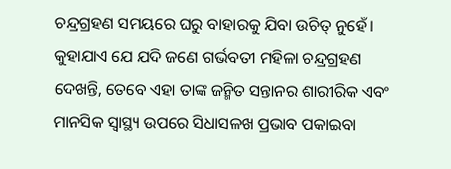ଚନ୍ଦ୍ରଗ୍ରହଣ ସମୟରେ ଘରୁ ବାହାରକୁ ଯିବା ଉଚିତ୍ ନୁହେଁ। କୁହାଯାଏ ଯେ ଯଦି ଜଣେ ଗର୍ଭବତୀ ମହିଳା ଚନ୍ଦ୍ରଗ୍ରହଣ ଦେଖନ୍ତି, ତେବେ ଏହା ତାଙ୍କ ଜନ୍ମିତ ସନ୍ତାନର ଶାରୀରିକ ଏବଂ ମାନସିକ ସ୍ୱାସ୍ଥ୍ୟ ଉପରେ ସିଧାସଳଖ ପ୍ରଭାବ ପକାଇବା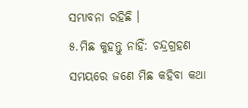ସମ୍ଭାବନା ରହିଛି ।
୫.ମିଛ କୁହନ୍ତୁ ନାହିଁ: ଚନ୍ଦ୍ରଗ୍ରହଣ ସମୟରେ ଜଣେ ମିଛ କହିବା କଥା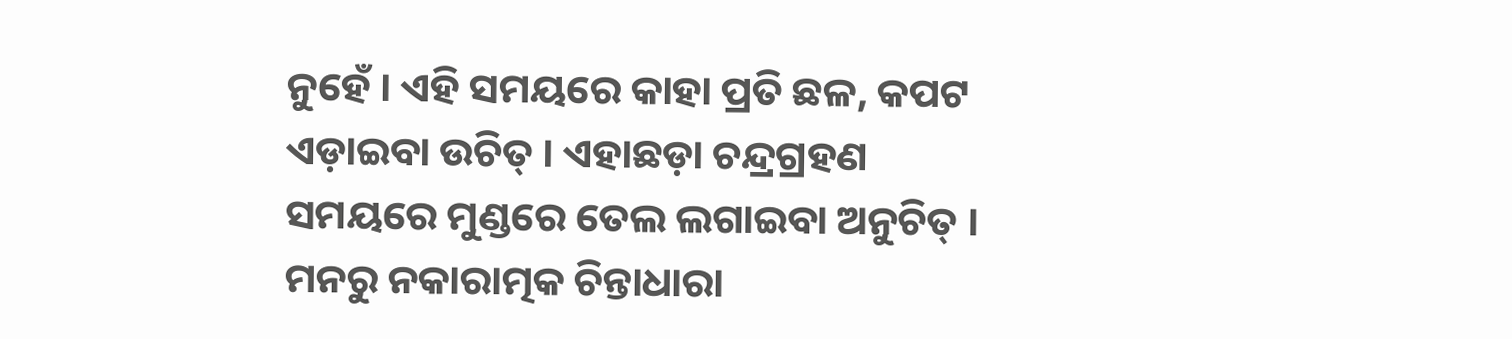ନୁହେଁ । ଏହି ସମୟରେ କାହା ପ୍ରତି ଛଳ, କପଟ ଏଡ଼ାଇବା ଉଚିତ୍ । ଏହାଛଡ଼ା ଚନ୍ଦ୍ରଗ୍ରହଣ ସମୟରେ ମୁଣ୍ଡରେ ତେଲ ଲଗାଇବା ଅନୁଚିତ୍ । ମନରୁ ନକାରାତ୍ମକ ଚିନ୍ତାଧାରା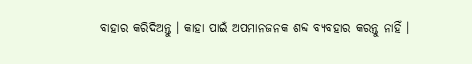ବାହାର କରିଦିଅନ୍ତୁ । କାହା ପାଇଁ ଅପମାନଜନକ ଶବ୍ଦ ବ୍ୟବହାର କରନ୍ତୁ ନାହିଁ ।